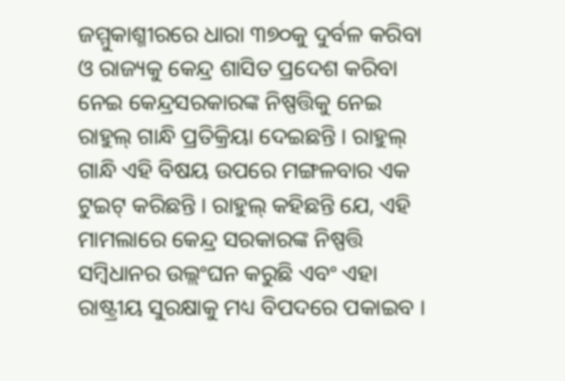ଜମ୍ମୁକାଶ୍ମୀରରେ ଧାରା ୩୭୦କୁ ଦୁର୍ବଳ କରିବା ଓ ରାଜ୍ୟକୁ କେନ୍ଦ୍ର ଶାସିତ ପ୍ରଦେଶ କରିବା ନେଇ କେନ୍ଦ୍ରସରକାରଙ୍କ ନିଷ୍ପତ୍ତିକୁ ନେଇ ରାହୁଲ୍ ଗାନ୍ଧି ପ୍ରତିକ୍ରିୟା ଦେଇଛନ୍ତି । ରାହୁଲ୍ ଗାନ୍ଧି ଏହି ବିଷୟ ଉପରେ ମଙ୍ଗଳବାର ଏକ ଟୁଇଟ୍ କରିଛନ୍ତି । ରାହୁଲ୍ କହିଛନ୍ତି ଯେ, ଏହି ମାମଲାରେ କେନ୍ଦ୍ର ସରକାରଙ୍କ ନିଷ୍ପତ୍ତି ସମ୍ବିଧାନର ଉଲ୍ଲଂଘନ କରୁଛି ଏବଂ ଏହା ରାଷ୍ଟ୍ରୀୟ ସୁରକ୍ଷାକୁ ମଧ୍ୟ ବିପଦରେ ପକାଇବ ।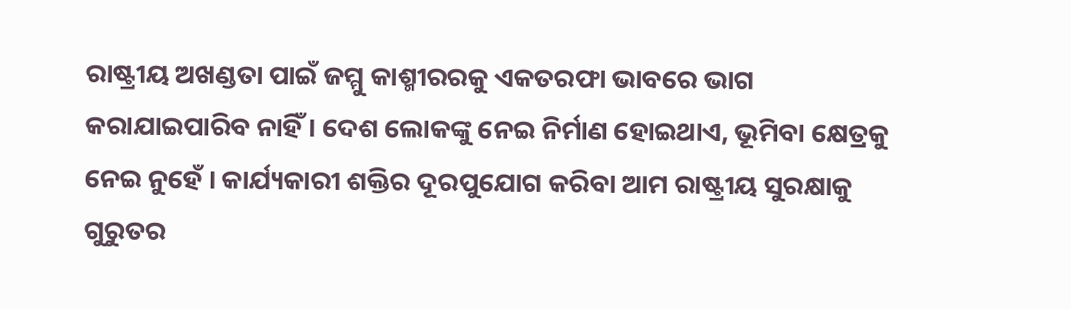ରାଷ୍ଟ୍ରୀୟ ଅଖଣ୍ଡତା ପାଇଁ ଜମ୍ମୁ କାଶ୍ମୀରରକୁ ଏକତରଫା ଭାବରେ ଭାଗ କରାଯାଇପାରିବ ନାହିଁ । ଦେଶ ଲୋକଙ୍କୁ ନେଇ ନିର୍ମାଣ ହୋଇଥାଏ, ଭୂମିବା କ୍ଷେତ୍ରକୁ ନେଇ ନୁହେଁ । କାର୍ଯ୍ୟକାରୀ ଶକ୍ତିର ଦୂରପୁଯୋଗ କରିବା ଆମ ରାଷ୍ଟ୍ରୀୟ ସୁରକ୍ଷାକୁ ଗୁରୁତର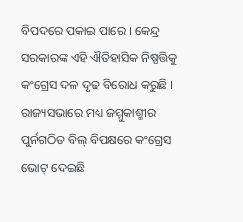ବିପଦରେ ପକାଇ ପାରେ । କେନ୍ଦ୍ର ସରକାରଙ୍କ ଏହି ଐତିହାସିକ ନିଷ୍ପତ୍ତିକୁ କଂଗ୍ରେସ ଦଳ ଦୃଢ ବିରୋଧ କରୁଛି । ରାଜ୍ୟସଭାରେ ମଧ୍ୟ ଜମ୍ମୁକାଶ୍ମୀର ପୁର୍ନଗଠିତ ବିଲ୍ ବିପକ୍ଷରେ କଂଗ୍ରେସ ଭୋଟ୍ ଦେଇଛି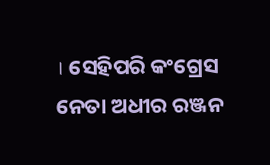। ସେହିପରି କଂଗ୍ରେସ ନେତା ଅଧୀର ରଞ୍ଜନ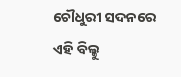ଚୌଧୁରୀ ସଦନରେ ଏହି ବିଲ୍କୁ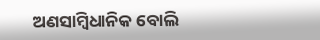ଅଣସାମ୍ବିଧାନିକ ବୋଲି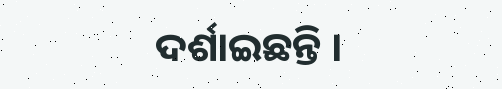ଦର୍ଶାଇଛନ୍ତି ।